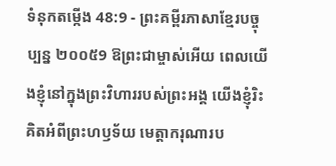ទំនុកតម្កើង 48:9 - ព្រះគម្ពីរភាសាខ្មែរបច្ចុប្បន្ន ២០០៥9 ឱព្រះជាម្ចាស់អើយ ពេលយើងខ្ញុំនៅក្នុងព្រះវិហាររបស់ព្រះអង្គ យើងខ្ញុំរិះគិតអំពីព្រះហឫទ័យ មេត្តាករុណារប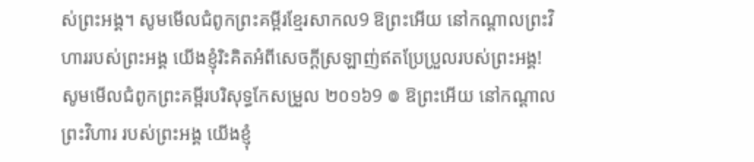ស់ព្រះអង្គ។ សូមមើលជំពូកព្រះគម្ពីរខ្មែរសាកល9 ឱព្រះអើយ នៅកណ្ដាលព្រះវិហាររបស់ព្រះអង្គ យើងខ្ញុំរិះគិតអំពីសេចក្ដីស្រឡាញ់ឥតប្រែប្រួលរបស់ព្រះអង្គ! សូមមើលជំពូកព្រះគម្ពីរបរិសុទ្ធកែសម្រួល ២០១៦9 ៙ ឱព្រះអើយ នៅកណ្ដាលព្រះវិហារ របស់ព្រះអង្គ យើងខ្ញុំ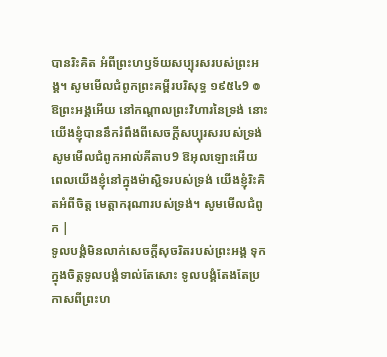បានរិះគិត អំពីព្រះហឫទ័យសប្បុរសរបស់ព្រះអង្គ។ សូមមើលជំពូកព្រះគម្ពីរបរិសុទ្ធ ១៩៥៤9 ៙ ឱព្រះអង្គអើយ នៅកណ្តាលព្រះវិហារនៃទ្រង់ នោះយើងខ្ញុំបាននឹករំពឹងពីសេចក្ដីសប្បុរសរបស់ទ្រង់ សូមមើលជំពូកអាល់គីតាប9 ឱអុលឡោះអើយ ពេលយើងខ្ញុំនៅក្នុងម៉ាស្ជិទរបស់ទ្រង់ យើងខ្ញុំរិះគិតអំពីចិត្ត មេត្តាករុណារបស់ទ្រង់។ សូមមើលជំពូក |
ទូលបង្គំមិនលាក់សេចក្ដីសុចរិតរបស់ព្រះអង្គ ទុកក្នុងចិត្តទូលបង្គំទាល់តែសោះ ទូលបង្គំតែងតែប្រកាសពីព្រះហ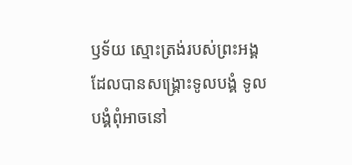ឫទ័យ ស្មោះត្រង់របស់ព្រះអង្គដែលបានសង្គ្រោះទូលបង្គំ ទូលបង្គំពុំអាចនៅ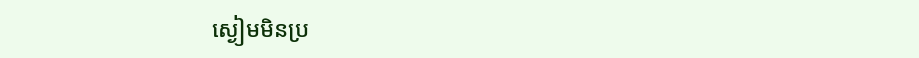ស្ងៀមមិនប្រ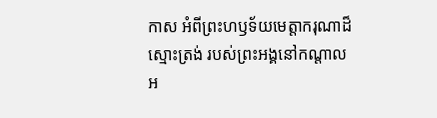កាស អំពីព្រះហឫទ័យមេត្តាករុណាដ៏ស្មោះត្រង់ របស់ព្រះអង្គនៅកណ្ដាលអ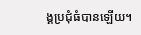ង្គប្រជុំធំបានឡើយ។